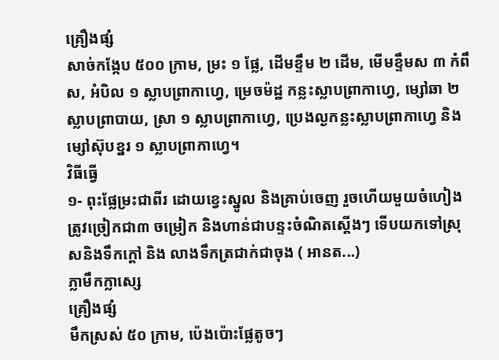គ្រឿងផ្សំ
សាច់កង្កែប ៥០០ ក្រាម, ម្រះ ១ ផ្លែ, ដើមខ្ទឹម ២ ដើម, មើមខ្ទឹមស ៣ កំពឹស, អំបិល ១ ស្លាបព្រាកាហ្វេ, ម្រេចម៉ដ្ឋ កន្លះស្លាបព្រាកាហ្វេ, ម្សៅឆា ២ ស្លាបព្រាបាយ, ស្រា ១ ស្លាបព្រាកាហ្វេ, ប្រេងល្ងកន្លះស្លាបព្រាកាហ្វេ និងម្សៅស៊ុបខ្នរ ១ ស្លាបព្រាកាហ្វេ។
វិធីធ្វើ
១- ពុះផ្លែម្រះជាពីរ ដោយខ្វេះស្នូល និងគ្រាប់ចេញ រួចហើយមួយចំហៀងត្រូវច្រៀកជា៣ ចម្រៀក និងហាន់ជាបន្ទះចំណិតស្ដើងៗ ទើបយកទៅស្រុសនិងទឹកក្ដៅ និង លាងទឹកត្រជាក់ជាចុង ( អានត...)
ភ្លាមឹកក្លាស្សេ
គ្រឿងផ្សំ
មឹកស្រស់ ៥០ ក្រាម, ប៉េងប៉ោះផ្លែតូចៗ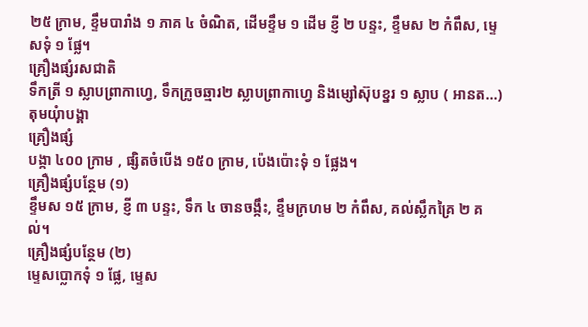២៥ ក្រាម, ខ្ទឹមបារាំង ១ ភាគ ៤ ចំណិត, ដើមខ្ទឹម ១ ដើម ខ្ញី ២ បន្ទះ, ខ្ទឹមស ២ កំពឹស, ម្ទេសទុំ ១ ផ្លែ។
គ្រឿងផ្សំរសជាតិ
ទឹកត្រី ១ ស្លាបព្រាកាហ្វេ, ទឹកក្រូចឆ្មារ២ ស្លាបព្រាកាហ្វេ និងម្សៅស៊ុបខ្នរ ១ ស្លាប ( អានត...)
តុមយុំាបង្គា
គ្រឿងផ្សំ
បង្កា ៤០០ ក្រាម , ផ្សិតចំបើង ១៥០ ក្រាម, ប៉េងប៉ោះទុំ ១ ផ្លែង។
គ្រឿងផ្សំបន្ថែម (១)
ខ្ទឹមស ១៥ ក្រាម, ខ្ញី ៣ បន្ទះ, ទឹក ៤ ចានចង្កឹះ, ខ្ទឹមក្រហម ២ កំពឹស, គល់ស្លឹកគ្រៃ ២ គល់។
គ្រឿងផ្សំបន្ថែម (២)
ម្ទេសប្លោកទុំ ១ ផ្លែ, ម្ទេស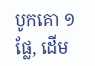បូកគោ ១ ផ្លែ, ដើម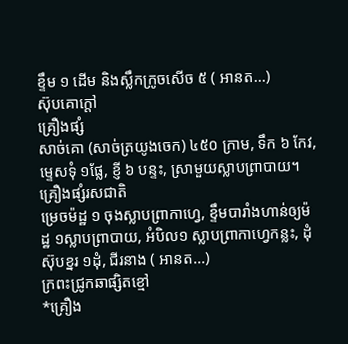ខ្ទឹម ១ ដើម និងស្លឹកក្រូចសើច ៥ ( អានត...)
ស៊ុបគោក្ដៅ
គ្រឿងផ្សំ
សាច់គោ (សាច់ត្រយូងចេក) ៤៥០ ក្រាម, ទឹក ៦ កែវ, ម្ទេសទុំ ១ផ្លែ, ខ្ញី ៦ បន្ទះ, ស្រាមួយស្លាបព្រាបាយ។
គ្រឿងផ្សំរសជាតិ
ម្រេចម៉ដ្ឋ ១ ចុងស្លាបព្រាកាហ្វេ, ខ្ទឹមបារាំងហាន់ឲ្យម៉ដ្ឋ ១ស្លាបព្រាបាយ, អំបិល១ ស្លាបព្រាកាហ្វេកន្លះ, ដុំស៊ុបខ្នរ ១ដុំ, ជីរនាង ( អានត...)
ក្រពះជ្រូកឆាផ្សិតខ្មៅ
*គ្រឿង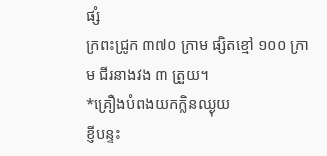ផ្សំ
ក្រពះជ្រូក ៣៧០ ក្រាម ផ្សិតខ្មៅ ១០០ ក្រាម ជីរនាងវង ៣ ត្រួយ។
*គ្រឿងបំពងយកក្លិនឈ្ងុយ
ខ្ញីបន្ទះ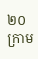២០ ក្រាម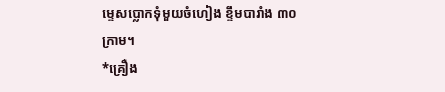ម្ទេសប្លោកទុំមួយចំហៀង ខ្ទឹមបារាំង ៣០ ក្រាម។
*គ្រឿង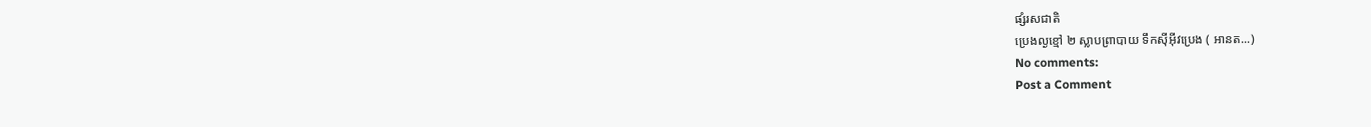ផ្សំរសជាតិ
ប្រេងល្ងខ្មៅ ២ ស្លាបព្រាបាយ ទឹកស៊ីអ៊ីវប្រេង ( អានត...)
No comments:
Post a Comment